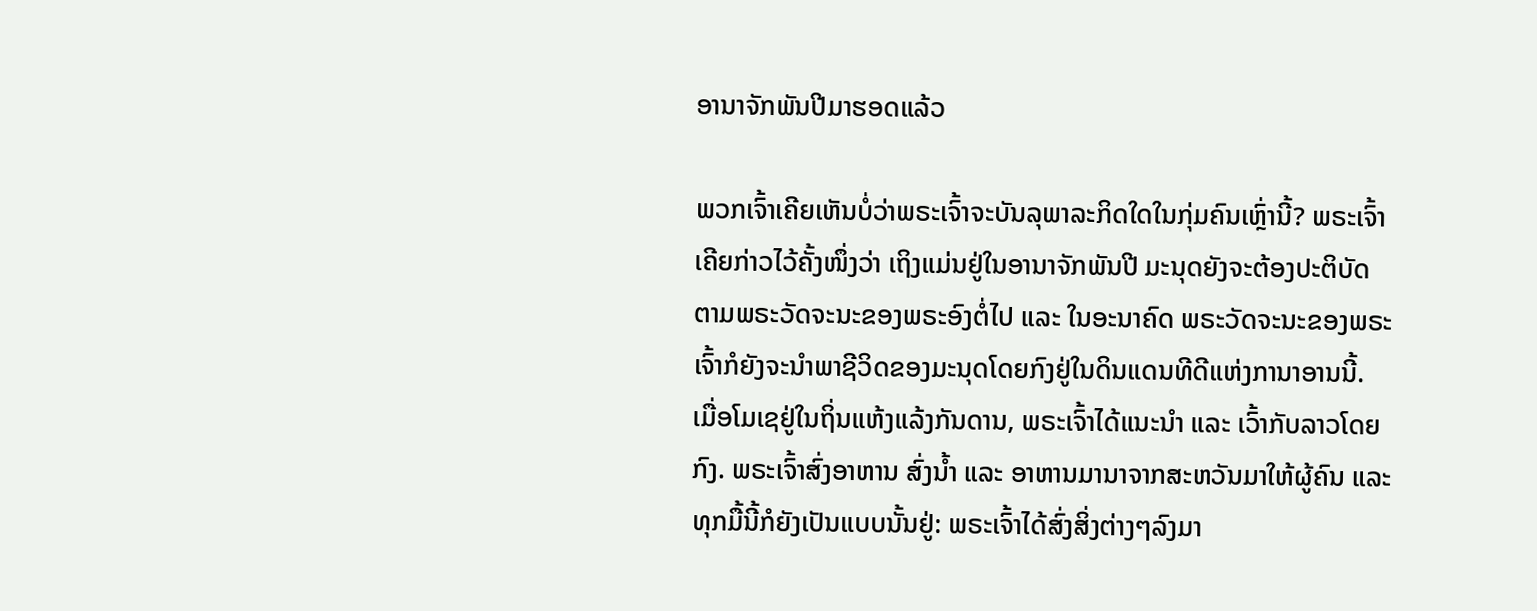ອານາຈັກພັນປີມາຮອດແລ້ວ

ພວກເຈົ້າເຄີຍເຫັນບໍ່ວ່າພຣະເຈົ້າຈະບັນລຸພາລະກິດໃດໃນກຸ່ມຄົນເຫຼົ່ານີ້? ພຣະເຈົ້າເຄີຍກ່າວໄວ້ຄັ້ງໜຶ່ງວ່າ ເຖິງແມ່ນຢູ່ໃນອານາຈັກພັນປີ ມະນຸດຍັງຈະຕ້ອງປະຕິບັດຕາມພຣະວັດຈະນະຂອງພຣະອົງຕໍ່ໄປ ແລະ ໃນອະນາຄົດ ພຣະວັດຈະນະຂອງພຣະເຈົ້າກໍຍັງຈະນຳພາຊີວິດຂອງມະນຸດໂດຍກົງຢູ່ໃນດິນແດນທີດີແຫ່ງການາອານນີ້. ເມື່ອໂມເຊຢູ່ໃນຖິ່ນແຫ້ງແລ້ງກັນດານ, ພຣະເຈົ້າໄດ້ແນະນຳ ແລະ ເວົ້າກັບລາວໂດຍກົງ. ພຣະເຈົ້າສົ່ງອາຫານ ສົ່ງນໍ້າ ແລະ ອາຫານມານາຈາກສະຫວັນມາໃຫ້ຜູ້ຄົນ ແລະ ທຸກມື້ນີ້ກໍຍັງເປັນແບບນັ້ນຢູ່: ພຣະເຈົ້າໄດ້ສົ່ງສິ່ງຕ່າງໆລົງມາ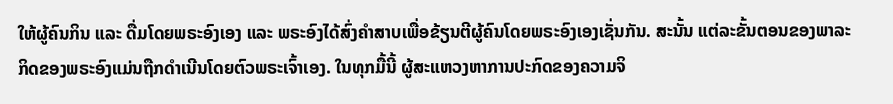ໃຫ້ຜູ້ຄົນກິນ ແລະ ດື່ມໂດຍພຣະອົງເອງ ແລະ ພຣະອົງໄດ້ສົ່ງຄຳສາບເພື່ອຂ້ຽນຕີຜູ້ຄົນໂດຍພຣະອົງເອງເຊັ່ນກັນ. ສະນັ້ນ ແຕ່ລະຂັ້ນຕອນຂອງພາລະກິດຂອງພຣະອົງແມ່ນຖືກດຳເນີນໂດຍຕົວພຣະເຈົ້າເອງ. ໃນທຸກມື້ນີ້ ຜູ້ສະແຫວງຫາການປະກົດຂອງຄວາມຈິ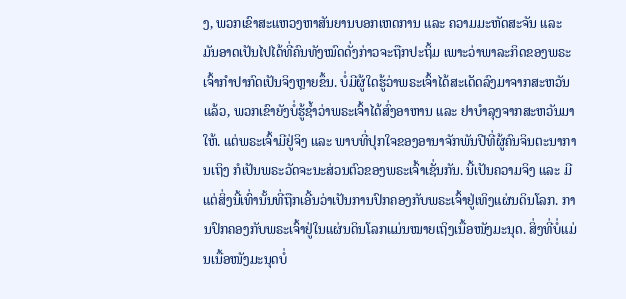ງ, ພວກເຂົາສະແຫວງຫາສັນຍານບອກເຫດການ ແລະ ຄວາມມະຫັດສະຈັນ ແລະ ມັນອາດເປັນໄປໄດ້ທີ່ຄົນທັງໝົດດັ່ງກ່າວຈະຖືກປະຖິ້ມ ເພາະວ່າພາລະກິດຂອງພຣະເຈົ້າກຳປາກົດເປັນຈິງຫຼາຍຂຶ້ນ. ບໍ່ມີຜູ້ໃດຮູ້ວ່າພຣະເຈົ້າໄດ້ສະເດັດລົງມາຈາກສະຫວັນແລ້ວ, ພວກເຂົາຍັງບໍ່ຮູ້ຊໍ້າວ່າພຣະເຈົ້າໄດ້ສົ່ງອາຫານ ແລະ ຢາບຳລຸງຈາກສະຫວັນມາໃຫ້. ແຕ່ພຣະເຈົ້າມີຢູ່ຈິງ ແລະ ພາບທີ່ປຸກໃຈຂອງອານາຈັກພັນປີທີ່ຜູ້ຄົນຈິນຕະນາການເຖິງ ກໍເປັນພຣະວັດຈະນະສ່ວນຕົວຂອງພຣະເຈົ້າເຊັ່ນກັນ. ນີ້ເປັນຄວາມຈິງ ແລະ ມີແຕ່ສິ່ງນີ້ເທົ່ານັ້ນທີ່ຖືກເອີ້ນວ່າເປັນການປົກຄອງກັບພຣະເຈົ້າຢູ່ເທິງແຜ່ນດິນໂລກ. ການປົກຄອງກັບພຣະເຈົ້າຢູ່ໃນແຜ່ນດິນໂລກແມ່ນໝາຍເຖິງເນື້ອໜັງມະນຸດ. ສິ່ງທີ່ບໍ່ແມ່ນເນື້ອໜັງມະນຸດບໍ່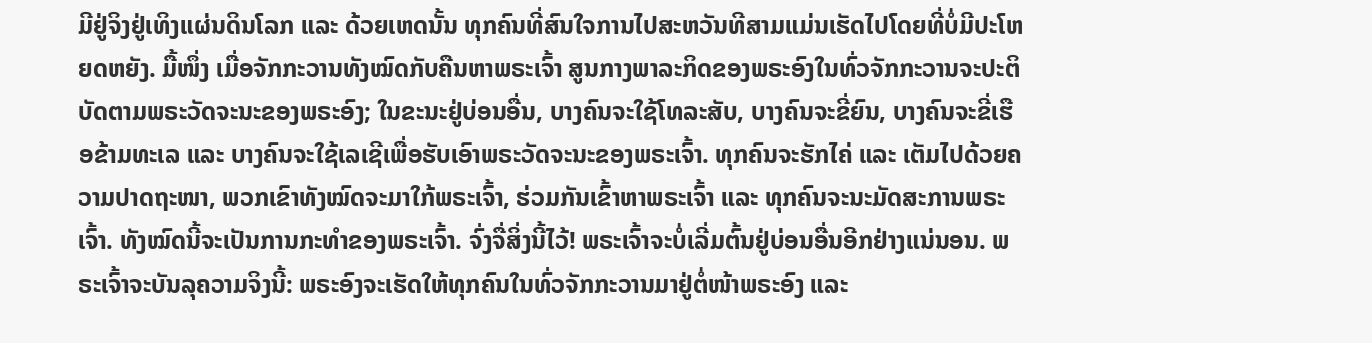ມີຢູ່ຈິງຢູ່ເທິງແຜ່ນດິນໂລກ ແລະ ດ້ວຍເຫດນັ້ນ ທຸກຄົນທີ່ສົນໃຈການໄປສະຫວັນທີສາມແມ່ນເຮັດໄປໂດຍທີ່ບໍ່ມີປະໂຫຍດຫຍັງ. ມື້ໜຶ່ງ ເມື່ອຈັກກະວານທັງໝົດກັບຄືນຫາພຣະເຈົ້າ ສູນກາງພາລະກິດຂອງພຣະອົງໃນທົ່ວຈັກກະວານຈະປະຕິບັດຕາມພຣະວັດຈະນະຂອງພຣະອົງ; ໃນຂະນະຢູ່ບ່ອນອື່ນ, ບາງຄົນຈະໃຊ້ໂທລະສັບ, ບາງຄົນຈະຂີ່ຍົນ, ບາງຄົນຈະຂີ່ເຮືອຂ້າມທະເລ ແລະ ບາງຄົນຈະໃຊ້ເລເຊີເພື່ອຮັບເອົາພຣະວັດຈະນະຂອງພຣະເຈົ້າ. ທຸກຄົນຈະຮັກໄຄ່ ແລະ ເຕັມໄປດ້ວຍຄວາມປາດຖະໜາ, ພວກເຂົາທັງໝົດຈະມາໃກ້ພຣະເຈົ້າ, ຮ່ວມກັນເຂົ້າຫາພຣະເຈົ້າ ແລະ ທຸກຄົນຈະນະມັດສະການພຣະເຈົ້າ. ທັງໝົດນີ້ຈະເປັນການກະທຳຂອງພຣະເຈົ້າ. ຈົ່ງຈື່ສິ່ງນີ້ໄວ້! ພຣະເຈົ້າຈະບໍ່ເລີ່ມຕົ້ນຢູ່ບ່ອນອື່ນອີກຢ່າງແນ່ນອນ. ພຣະເຈົ້າຈະບັນລຸຄວາມຈິງນີ້: ພຣະອົງຈະເຮັດໃຫ້ທຸກຄົນໃນທົ່ວຈັກກະວານມາຢູ່ຕໍ່ໜ້າພຣະອົງ ແລະ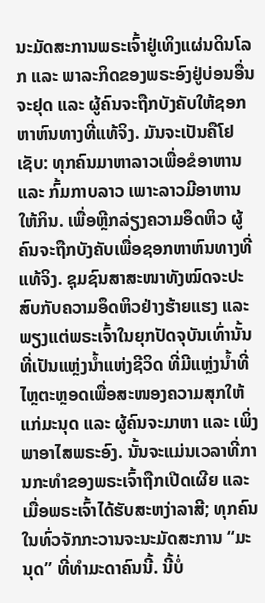ນະມັດສະການພຣະເຈົ້າຢູ່ເທິງແຜ່ນດິນໂລກ ແລະ ພາລະກິດຂອງພຣະອົງຢູ່ບ່ອນອື່ນຈະຢຸດ ແລະ ຜູ້ຄົນຈະຖືກບັງຄັບໃຫ້ຊອກຫາຫົນທາງທີ່ແທ້ຈິງ. ມັນຈະເປັນຄືໂຢເຊັບ: ທຸກຄົນມາຫາລາວເພື່ອຂໍອາຫານ ແລະ ກົ້ມກາບລາວ ເພາະລາວມີອາຫານໃຫ້ກິນ. ເພື່ອຫຼີກລ່ຽງຄວາມອຶດຫິວ ຜູ້ຄົນຈະຖືກບັງຄັບເພື່ອຊອກຫາຫົນທາງທີ່ແທ້ຈິງ. ຊຸມຊົນສາສະໜາທັງໝົດຈະປະສົບກັບຄວາມອຶດຫິວຢ່າງຮ້າຍແຮງ ແລະ ພຽງແຕ່ພຣະເຈົ້າໃນຍຸກປັດຈຸບັນເທົ່ານັ້ນທີ່ເປັນແຫຼ່ງນໍ້າແຫ່ງຊີວິດ ທີ່ມີແຫຼ່ງນໍ້າທີ່ໄຫຼຕະຫຼອດເພື່ອສະໜອງຄວາມສຸກໃຫ້ແກ່ມະນຸດ ແລະ ຜູ້ຄົນຈະມາຫາ ແລະ ເພິ່ງພາອາໄສພຣະອົງ. ນັ້ນຈະແມ່ນເວລາທີ່ການກະທຳຂອງພຣະເຈົ້າຖືກເປີດເຜີຍ ແລະ ເມື່ອພຣະເຈົ້າໄດ້ຮັບສະຫງ່າລາສີ; ທຸກຄົນໃນທົ່ວຈັກກະວານຈະນະມັດສະການ “ມະນຸດ” ທີ່ທຳມະດາຄົນນີ້. ນີ້ບໍ່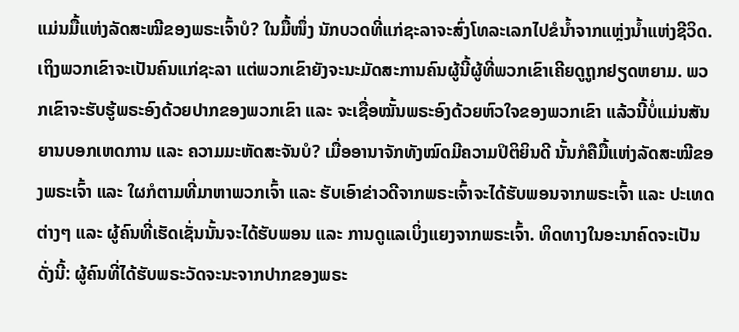ແມ່ນມື້ແຫ່ງລັດສະໝີຂອງພຣະເຈົ້າບໍ? ໃນມື້ໜຶ່ງ ນັກບວດທີ່ແກ່ຊະລາຈະສົ່ງໂທລະເລກໄປຂໍນໍ້າຈາກແຫຼ່ງນໍ້າແຫ່ງຊີວິດ. ເຖິງພວກເຂົາຈະເປັນຄົນແກ່ຊະລາ ແຕ່ພວກເຂົາຍັງຈະນະມັດສະການຄົນຜູ້ນີ້ຜູ້ທີ່ພວກເຂົາເຄີຍດູຖູກຢຽດຫຍາມ. ພວກເຂົາຈະຮັບຮູ້ພຣະອົງດ້ວຍປາກຂອງພວກເຂົາ ແລະ ຈະເຊື່ອໝັ້ນພຣະອົງດ້ວຍຫົວໃຈຂອງພວກເຂົາ ແລ້ວນີ້ບໍ່ແມ່ນສັນຍານບອກເຫດການ ແລະ ຄວາມມະຫັດສະຈັນບໍ? ເມື່ອອານາຈັກທັງໝົດມີຄວາມປິຕິຍິນດີ ນັ້ນກໍຄືມື້ແຫ່ງລັດສະໝີຂອງພຣະເຈົ້າ ແລະ ໃຜກໍຕາມທີ່ມາຫາພວກເຈົ້າ ແລະ ຮັບເອົາຂ່າວດີຈາກພຣະເຈົ້າຈະໄດ້ຮັບພອນຈາກພຣະເຈົ້າ ແລະ ປະເທດຕ່າງໆ ແລະ ຜູ້ຄົນທີ່ເຮັດເຊັ່ນນັ້ນຈະໄດ້ຮັບພອນ ແລະ ການດູແລເບິ່ງແຍງຈາກພຣະເຈົ້າ. ທິດທາງໃນອະນາຄົດຈະເປັນດັ່ງນີ້: ຜູ້ຄົນທີ່ໄດ້ຮັບພຣະວັດຈະນະຈາກປາກຂອງພຣະ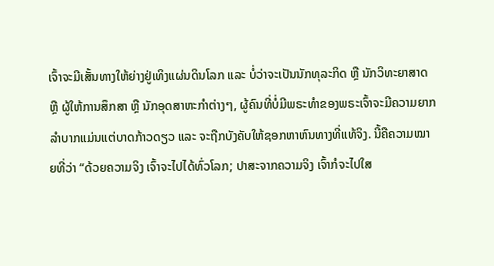ເຈົ້າຈະມີເສັ້ນທາງໃຫ້ຍ່າງຢູ່ເທິງແຜ່ນດິນໂລກ ແລະ ບໍ່ວ່າຈະເປັນນັກທຸລະກິດ ຫຼື ນັກວິທະຍາສາດ ຫຼື ຜູ້ໃຫ້ການສຶກສາ ຫຼື ນັກອຸດສາຫະກຳຕ່າງໆ, ຜູ້ຄົນທີ່ບໍ່ມີພຣະທຳຂອງພຣະເຈົ້າຈະມີຄວາມຍາກລຳບາກແມ່ນແຕ່ບາດກ້າວດຽວ ແລະ ຈະຖືກບັງຄັບໃຫ້ຊອກຫາຫົນທາງທີ່ແທ້ຈິງ. ນີ້ຄືຄວາມໝາຍທີ່ວ່າ “ດ້ວຍຄວາມຈິງ ເຈົ້າຈະໄປໄດ້ທົ່ວໂລກ; ປາສະຈາກຄວາມຈິງ ເຈົ້າກໍຈະໄປໃສ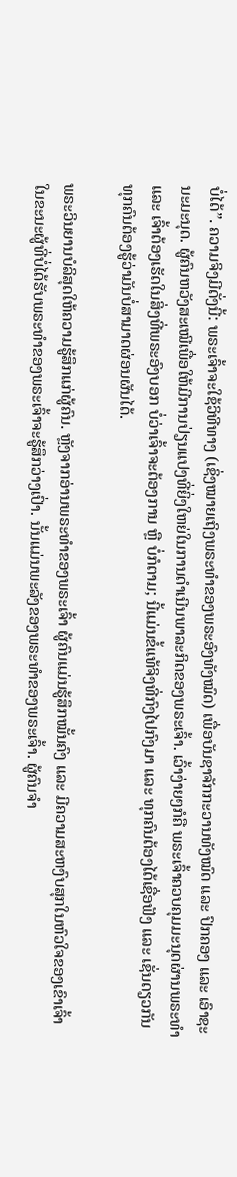ບໍ່ໄດ້”. ຄວາມຈິງມີດັ່ງນີ້: ພຣະເຈົ້າຈະໃຊ້ວິທີທາງ (ເຊິ່ງໝາຍເຖິງພຣະທຳຂອງພຣະອົງທັງໝົດ) ເພື່ອບັນຊາຈັກກະວານທັງໝົດ ແລະ ປົກຄອງ ແລະ ເອົາຊະນະມະນຸດ. ຜູ້ຄົນຫວັງສະເໝີເພື່ອໃຫ້ມີການປ່ຽນແປງທີ່ຍິ່ງໃຫຍ່ໃນການດໍາເນີນພາລະກິດຂອງພຣະເຈົ້າ. ເວົ້າງ່າຍໆກໍຄື ພຣະເຈົ້າຄວບຄຸມມະນຸດຜ່ານພຣະທຳ ແລະ ເຈົ້າຕ້ອງເຮັດໃນສິ່ງທີ່ພຣະອົງບອກ ບໍ່ວ່າເຈົ້າຈະຕ້ອງການ ຫຼື ບໍ່ກໍຕາມ; ນີ້ແມ່ນຂໍ້ແທ້ຈິງທີ່ກົງໄປກົງມາ ແລະ ທຸກຄົນຕ້ອງໄດ້ເຊື່ອຟັງ ແລະ ເຊັ່ນດຽວກັນ ທຸກຄົນຕ້ອງຮູ້ວ່າມັນບໍ່ສາມາດຜ່ອນຜັນໄດ້.

ພຣະວິນຍານບໍລິສຸດໃຫ້ຄວາມຮູ້ສຶກແກ່ຜູ້ຄົນ. ຫຼັງຈາກອ່ານພຣະທຳຂອງພຣະເຈົ້າ ຜູ້ຄົນແມ່ນຮູ້ສຶກໝັ້ນຄົງ ແລະ ມີຄວາມສະຫງົບສຸກໃນຫົວໃຈຂອງເຂົາເຈົ້າ ໃນຂະນະຜູ້ທີ່ບໍ່ໄດ້ຮັບພຣະທຳຂອງພຣະເຈົ້າຈະຮູ້ສຶກວ່າງເປົ່າ. ນັ້ນແມ່ນພະລັງຂອງພຣະທຳຂອງພຣະເຈົ້າ. ຜູ້ຄົນຈຳ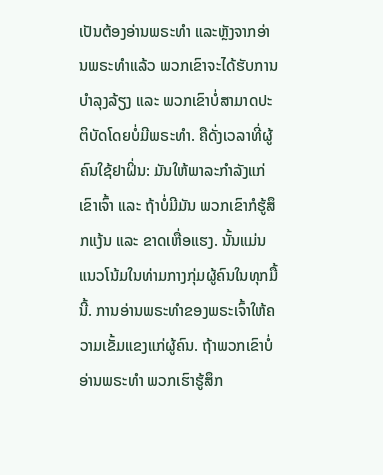ເປັນຕ້ອງອ່ານພຣະທໍາ ແລະຫຼັງຈາກອ່ານພຣະທໍາແລ້ວ ພວກເຂົາຈະໄດ້ຮັບການບຳລຸງລ້ຽງ ແລະ ພວກເຂົາບໍ່ສາມາດປະຕິບັດໂດຍບໍ່ມີພຣະທໍາ. ຄືດັ່ງເວລາທີ່ຜູ້ຄົນໃຊ້ຢາຝິ່ນ: ມັນໃຫ້ພາລະກໍາລັງແກ່ເຂົາເຈົ້າ ແລະ ຖ້າບໍ່ມີມັນ ພວກເຂົາກໍຮູ້ສຶກແງ້ນ ແລະ ຂາດເຫື່ອແຮງ. ນັ້ນແມ່ນແນວໂນ້ມໃນທ່າມກາງກຸ່ມຜູ້ຄົນໃນທຸກມື້ນີ້. ການອ່ານພຣະທຳຂອງພຣະເຈົ້າໃຫ້ຄວາມເຂັ້ມແຂງແກ່ຜູ້ຄົນ. ຖ້າພວກເຂົາບໍ່ອ່ານພຣະທຳ ພວກເຮົາຮູ້ສຶກ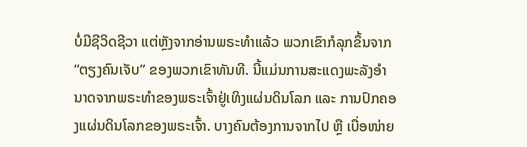ບໍ່ມີຊີວິດຊີວາ ແຕ່ຫຼັງຈາກອ່ານພຣະທຳແລ້ວ ພວກເຂົາກໍລຸກຂຶ້ນຈາກ “ຕຽງຄົນເຈັບ” ຂອງພວກເຂົາທັນທີ. ນີ້ແມ່ນການສະແດງພະລັງອໍານາດຈາກພຣະທໍາຂອງພຣະເຈົ້າຢູ່ເທິງແຜ່ນດິນໂລກ ແລະ ການປົກຄອງແຜ່ນດິນໂລກຂອງພຣະເຈົ້າ. ບາງຄົນຕ້ອງການຈາກໄປ ຫຼື ເບື່ອໜ່າຍ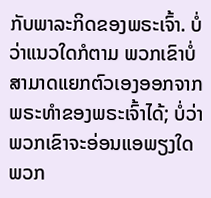ກັບພາລະກິດຂອງພຣະເຈົ້າ. ບໍ່ວ່າແນວໃດກໍຕາມ ພວກເຂົາບໍ່ສາມາດແຍກຕົວເອງອອກຈາກພຣະທຳຂອງພຣະເຈົ້າໄດ້; ບໍ່ວ່າພວກເຂົາຈະອ່ອນແອພຽງໃດ ພວກ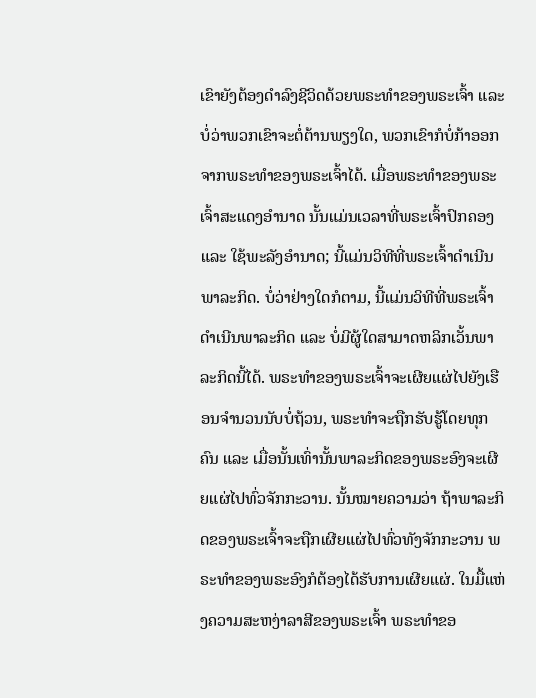ເຂົາຍັງຕ້ອງດຳລົງຊີວິດດ້ວຍພຣະທຳຂອງພຣະເຈົ້າ ແລະ ບໍ່ວ່າພວກເຂົາຈະຕໍ່ຕ້ານພຽງໃດ, ພວກເຂົາກໍບໍ່ກ້າອອກຈາກພຣະທຳຂອງພຣະເຈົ້າໄດ້. ເມື່ອພຣະທຳຂອງພຣະເຈົ້າສະແດງອຳນາດ ນັ້ນແມ່ນເວລາທີ່ພຣະເຈົ້າປົກຄອງ ແລະ ໃຊ້ພະລັງອຳນາດ; ນີ້ແມ່ນວິທີທີ່ພຣະເຈົ້າດຳເນີນພາລະກິດ. ບໍ່ວ່າຢ່າງໃດກໍຕາມ, ນີ້ແມ່ນວິທີທີ່ພຣະເຈົ້າດຳເນີນພາລະກິດ ແລະ ບໍ່ມີຜູ້ໃດສາມາດຫລິກເວັ້ນພາລະກິດນີ້ໄດ້. ພຣະທຳຂອງພຣະເຈົ້າຈະເຜີຍແຜ່ໄປຍັງເຮືອນຈຳນວນນັບບໍ່ຖ້ວນ, ພຣະທໍາຈະຖືກຮັບຮູ້ໂດຍທຸກຄົນ ແລະ ເມື່ອນັ້ນເທົ່ານັ້ນພາລະກິດຂອງພຣະອົງຈະເຜີຍແຜ່ໄປທົ່ວຈັກກະວານ. ນັ້ນໝາຍຄວາມວ່າ ຖ້າພາລະກິດຂອງພຣະເຈົ້າຈະຖືກເຜີຍແຜ່ໄປທົ່ວທັງຈັກກະວານ ພຣະທຳຂອງພຣະອົງກໍຕ້ອງໄດ້ຮັບການເຜີຍແຜ່. ໃນມື້ແຫ່ງຄວາມສະຫງ່າລາສີຂອງພຣະເຈົ້າ ພຣະທຳຂອ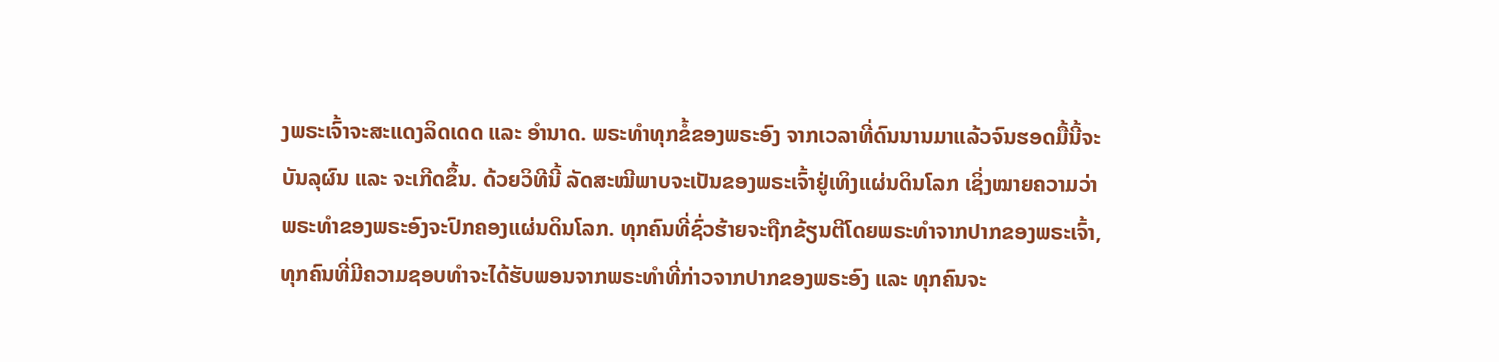ງພຣະເຈົ້າຈະສະແດງລິດເດດ ແລະ ອຳນາດ. ພຣະທຳທຸກຂໍ້ຂອງພຣະອົງ ຈາກເວລາທີ່ດົນນານມາແລ້ວຈົນຮອດມື້ນີ້ຈະບັນລຸຜົນ ແລະ ຈະເກີດຂຶ້ນ. ດ້ວຍວິທີນີ້ ລັດສະໝີພາບຈະເປັນຂອງພຣະເຈົ້າຢູ່ເທິງແຜ່ນດິນໂລກ ເຊິ່ງໝາຍຄວາມວ່າ ພຣະທຳຂອງພຣະອົງຈະປົກຄອງແຜ່ນດິນໂລກ. ທຸກຄົນທີ່ຊົ່ວຮ້າຍຈະຖືກຂ້ຽນຕີໂດຍພຣະທຳຈາກປາກຂອງພຣະເຈົ້າ, ທຸກຄົນທີ່ມີຄວາມຊອບທໍາຈະໄດ້ຮັບພອນຈາກພຣະທຳທີ່ກ່າວຈາກປາກຂອງພຣະອົງ ແລະ ທຸກຄົນຈະ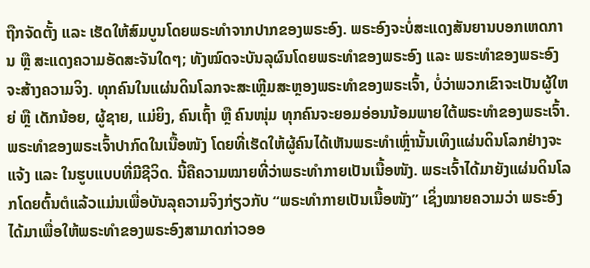ຖືກຈັດຕັ້ງ ແລະ ເຮັດໃຫ້ສົມບູນໂດຍພຣະທຳຈາກປາກຂອງພຣະອົງ. ພຣະອົງຈະບໍ່ສະແດງສັນຍານບອກເຫດການ ຫຼື ສະແດງຄວາມອັດສະຈັນໃດໆ; ທັງໝົດຈະບັນລຸຜົນໂດຍພຣະທຳຂອງພຣະອົງ ແລະ ພຣະທຳຂອງພຣະອົງຈະສ້າງຄວາມຈິງ. ທຸກຄົນໃນແຜ່ນດິນໂລກຈະສະເຫຼີມສະຫຼອງພຣະທຳຂອງພຣະເຈົ້າ, ບໍ່ວ່າພວກເຂົາຈະເປັນຜູ້ໃຫຍ່ ຫຼື ເດັກນ້ອຍ, ຜູ້ຊາຍ, ແມ່ຍິງ, ຄົນເຖົ້າ ຫຼື ຄົນໜຸ່ມ ທຸກຄົນຈະຍອມອ່ອນນ້ອມພາຍໃຕ້ພຣະທຳຂອງພຣະເຈົ້າ. ພຣະທຳຂອງພຣະເຈົ້າປາກົດໃນເນື້ອໜັງ ໂດຍທີ່ເຮັດໃຫ້ຜູ້ຄົນໄດ້ເຫັນພຣະທໍາເຫຼົ່ານັ້ນເທິງແຜ່ນດິນໂລກຢ່າງຈະແຈ້ງ ແລະ ໃນຮູບແບບທີ່ມີຊີວິດ. ນີ້ຄືຄວາມໝາຍທີ່ວ່າພຣະທຳກາຍເປັນເນື້ອໜັງ. ພຣະເຈົ້າໄດ້ມາຍັງແຜ່ນດິນໂລກໂດຍຕົ້ນຕໍແລ້ວແມ່ນເພື່ອບັນລຸຄວາມຈິງກ່ຽວກັບ “ພຣະທຳກາຍເປັນເນື້ອໜັງ” ເຊິ່ງໝາຍຄວາມວ່າ ພຣະອົງໄດ້ມາເພື່ອໃຫ້ພຣະທຳຂອງພຣະອົງສາມາດກ່າວອອ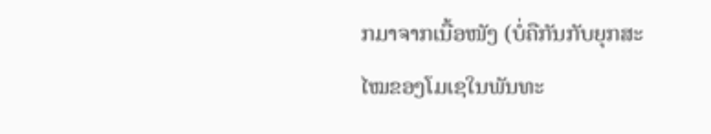ກມາຈາກເນື້ອໜັງ (ບໍ່ຄືກັນກັບຍຸກສະໄໝຂອງໂມເຊໃນພັນທະ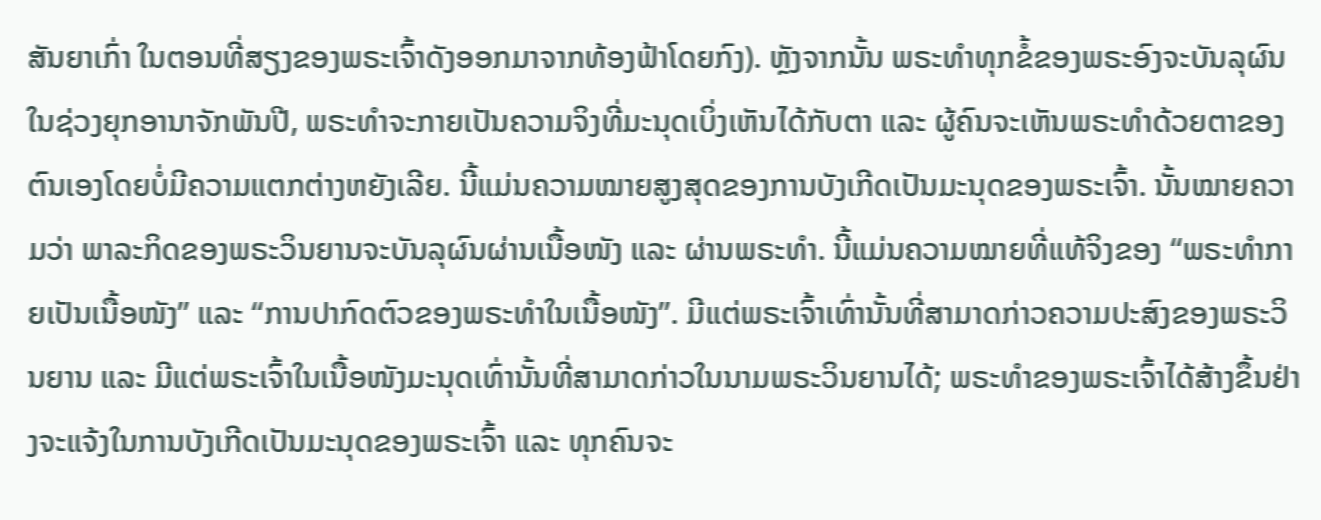ສັນຍາເກົ່າ ໃນຕອນທີ່ສຽງຂອງພຣະເຈົ້າດັງອອກມາຈາກທ້ອງຟ້າໂດຍກົງ). ຫຼັງຈາກນັ້ນ ພຣະທຳທຸກຂໍ້ຂອງພຣະອົງຈະບັນລຸຜົນໃນຊ່ວງຍຸກອານາຈັກພັນປີ, ພຣະທໍາຈະກາຍເປັນຄວາມຈິງທີ່ມະນຸດເບິ່ງເຫັນໄດ້ກັບຕາ ແລະ ຜູ້ຄົນຈະເຫັນພຣະທໍາດ້ວຍຕາຂອງຕົນເອງໂດຍບໍ່ມີຄວາມແຕກຕ່າງຫຍັງເລີຍ. ນີ້ແມ່ນຄວາມໝາຍສູງສຸດຂອງການບັງເກີດເປັນມະນຸດຂອງພຣະເຈົ້າ. ນັ້ນໝາຍຄວາມວ່າ ພາລະກິດຂອງພຣະວິນຍານຈະບັນລຸຜົນຜ່ານເນື້ອໜັງ ແລະ ຜ່ານພຣະທຳ. ນີ້ແມ່ນຄວາມໝາຍທີ່ແທ້ຈິງຂອງ “ພຣະທຳກາຍເປັນເນື້ອໜັງ” ແລະ “ການປາກົດຕົວຂອງພຣະທຳໃນເນື້ອໜັງ”. ມີແຕ່ພຣະເຈົ້າເທົ່ານັ້ນທີ່ສາມາດກ່າວຄວາມປະສົງຂອງພຣະວິນຍານ ແລະ ມີແຕ່ພຣະເຈົ້າໃນເນື້ອໜັງມະນຸດເທົ່ານັ້ນທີ່ສາມາດກ່າວໃນນາມພຣະວິນຍານໄດ້; ພຣະທຳຂອງພຣະເຈົ້າໄດ້ສ້າງຂຶ້ນຢ່າງຈະແຈ້ງໃນການບັງເກີດເປັນມະນຸດຂອງພຣະເຈົ້າ ແລະ ທຸກຄົນຈະ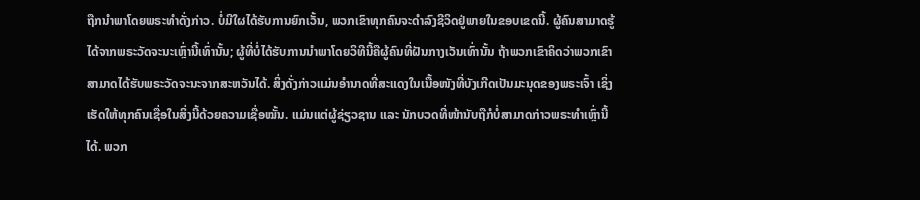ຖືກນໍາພາໂດຍພຣະທຳດັ່ງກ່າວ. ບໍ່ມີໃຜໄດ້ຮັບການຍົກເວັ້ນ, ພວກເຂົາທຸກຄົນຈະດໍາລົງຊີວິດຢູ່ພາຍໃນຂອບເຂດນີ້. ຜູ້ຄົນສາມາດຮູ້ໄດ້ຈາກພຣະວັດຈະນະເຫຼົ່ານີ້ເທົ່ານັ້ນ; ຜູ້ທີ່ບໍ່ໄດ້ຮັບການນໍາພາໂດຍວິທີນີ້ຄືຜູ້ຄົນທີ່ຝັນກາງເວັນເທົ່ານັ້ນ ຖ້າພວກເຂົາຄິດວ່າພວກເຂົາສາມາດໄດ້ຮັບພຣະວັດຈະນະຈາກສະຫວັນໄດ້. ສິ່ງດັ່ງກ່າວແມ່ນອຳນາດທີ່ສະແດງໃນເນື້ອໜັງທີ່ບັງເກີດເປັນມະນຸດຂອງພຣະເຈົ້າ ເຊິ່ງເຮັດໃຫ້ທຸກຄົນເຊື່ອໃນສິ່ງນີ້ດ້ວຍຄວາມເຊື່ອໝັ້ນ. ແມ່ນແຕ່ຜູ້ຊ່ຽວຊານ ແລະ ນັກບວດທີ່ໜ້ານັບຖືກໍບໍ່ສາມາດກ່າວພຣະທຳເຫຼົ່ານີ້ໄດ້. ພວກ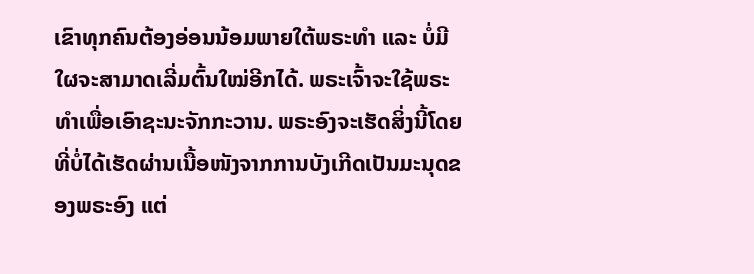ເຂົາທຸກຄົນຕ້ອງອ່ອນນ້ອມພາຍໃຕ້ພຣະທຳ ແລະ ບໍ່ມີໃຜຈະສາມາດເລີ່ມຕົ້ນໃໝ່ອີກໄດ້. ພຣະເຈົ້າຈະໃຊ້ພຣະທຳເພື່ອເອົາຊະນະຈັກກະວານ. ພຣະອົງຈະເຮັດສິ່ງນີ້ໂດຍທີ່ບໍ່ໄດ້ເຮັດຜ່ານເນື້ອໜັງຈາກການບັງເກີດເປັນມະນຸດຂອງພຣະອົງ ແຕ່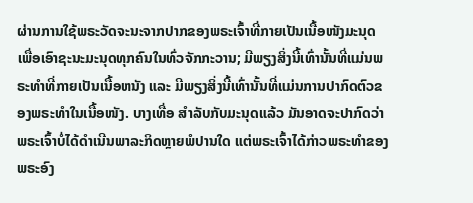ຜ່ານການໃຊ້ພຣະວັດຈະນະຈາກປາກຂອງພຣະເຈົ້າທີ່ກາຍເປັນເນື້ອໜັງມະນຸດເພື່ອເອົາຊະນະມະນຸດທຸກຄົນໃນທົ່ວຈັກກະວານ; ມີພຽງສິ່ງນີ້ເທົ່ານັ້ນທີ່ແມ່ນພຣະທໍາທີ່ກາຍເປັນເນື້ອຫນັງ ແລະ ມີພຽງສິ່ງນີ້ເທົ່ານັ້ນທີ່ແມ່ນການປາກົດຕົວຂອງພຣະທຳໃນເນື້ອໜັງ. ບາງເທື່ອ ສໍາລັບກັບມະນຸດແລ້ວ ມັນອາດຈະປາກົດວ່າພຣະເຈົ້າບໍ່ໄດ້ດຳເນີນພາລະກິດຫຼາຍພໍປານໃດ ແຕ່ພຣະເຈົ້າໄດ້ກ່າວພຣະທຳຂອງພຣະອົງ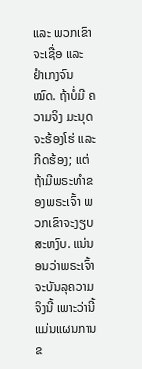ແລະ ພວກເຂົາຈະເຊື່ອ ແລະ ຢໍາເກງຈົນໝົດ. ຖ້າບໍ່ມີ ຄວາມຈິງ ມະນຸດຈະຮ້ອງໂຮ່ ແລະ ກີດຮ້ອງ; ແຕ່ຖ້າມີພຣະທຳຂອງພຣະເຈົ້າ ພວກເຂົາຈະງຽບສະຫງົບ. ແນ່ນອນວ່າພຣະເຈົ້າຈະບັນລຸຄວາມຈິງນີ້ ເພາະວ່ານີ້ແມ່ນແຜນການຂ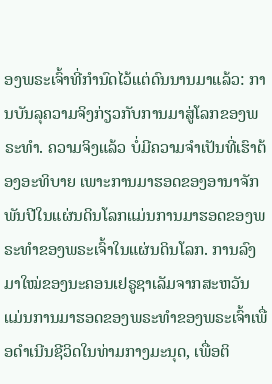ອງພຣະເຈົ້າທີ່ກຳນົດໄວ້ແຕ່ດົນນານມາແລ້ວ: ການບັນລຸຄວາມຈິງກ່ຽວກັບການມາສູ່ໂລກຂອງພຣະທຳ. ຄວາມຈິງແລ້ວ ບໍ່ມີຄວາມຈຳເປັນທີ່ເຮົາຕ້ອງອະທິບາຍ ເພາະການມາຮອດຂອງອານາຈັກພັນປີໃນແຜ່ນດິນໂລກແມ່ນການມາຮອດຂອງພຣະທຳຂອງພຣະເຈົ້າໃນແຜ່ນດິນໂລກ. ການລົງມາໃໝ່ຂອງນະຄອນເຢຣູຊາເລັມຈາກສະຫວັນແມ່ນການມາຮອດຂອງພຣະທຳຂອງພຣະເຈົ້າເພື່ອດຳເນີນຊີວິດໃນທ່າມກາງມະນຸດ, ເພື່ອຕິ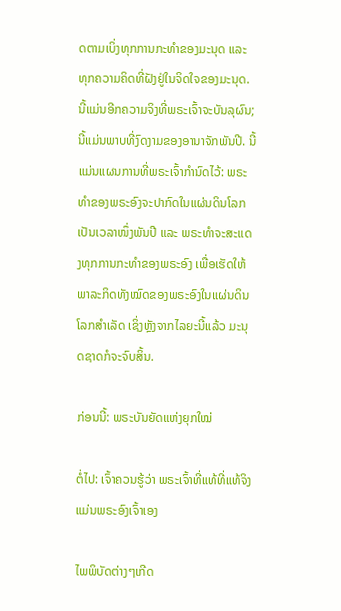ດຕາມເບິ່ງທຸກການກະທຳຂອງມະນຸດ ແລະ ທຸກຄວາມຄິດທີ່ຝັງຢູ່ໃນຈິດໃຈຂອງມະນຸດ. ນີ້ແມ່ນອີກຄວາມຈິງທີ່ພຣະເຈົ້າຈະບັນລຸຜົນ; ນີ້ແມ່ນພາບທີ່ງົດງາມຂອງອານາຈັກພັນປີ. ນີ້ແມ່ນແຜນການທີ່ພຣະເຈົ້າກຳນົດໄວ້: ພຣະທຳຂອງພຣະອົງຈະປາກົດໃນແຜ່ນດິນໂລກເປັນເວລາໜຶ່ງພັນປີ ແລະ ພຣະທຳຈະສະແດງທຸກການກະທຳຂອງພຣະອົງ ເພື່ອເຮັດໃຫ້ພາລະກິດທັງໝົດຂອງພຣະອົງໃນແຜ່ນດິນໂລກສໍາເລັດ ເຊິ່ງຫຼັງຈາກໄລຍະນີ້ແລ້ວ ມະນຸດຊາດກໍຈະຈົບສິ້ນ.

ກ່ອນນີ້: ພຣະບັນຍັດແຫ່ງຍຸກໃໝ່

ຕໍ່ໄປ: ເຈົ້າຄວນຮູ້ວ່າ ພຣະເຈົ້າທີ່ແທ້ທີ່ແທ້ຈິງແມ່ນພຣະອົງເຈົ້າເອງ

ໄພພິບັດຕ່າງໆເກີດ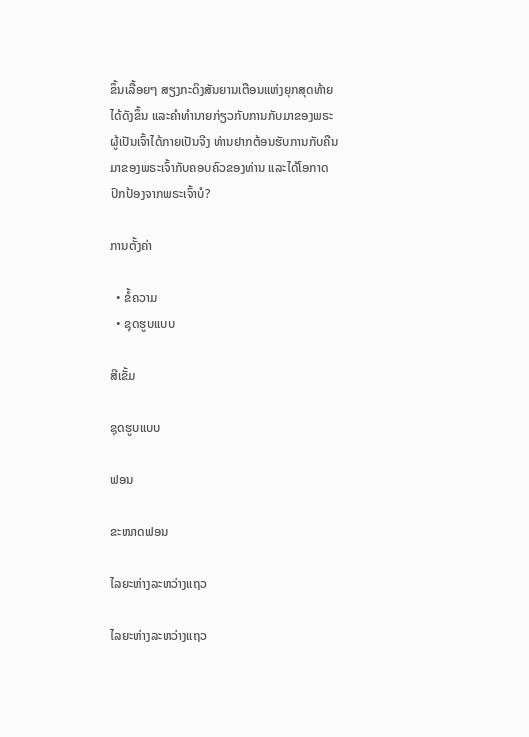ຂຶ້ນເລື້ອຍໆ ສຽງກະດິງສັນຍານເຕືອນແຫ່ງຍຸກສຸດທ້າຍໄດ້ດັງຂຶ້ນ ແລະຄໍາທໍານາຍກ່ຽວກັບການກັບມາຂອງພຣະຜູ້ເປັນເຈົ້າໄດ້ກາຍເປັນຈີງ ທ່ານຢາກຕ້ອນຮັບການກັບຄືນມາຂອງພຣະເຈົ້າກັບຄອບຄົວຂອງທ່ານ ແລະໄດ້ໂອກາດປົກປ້ອງຈາກພຣະເຈົ້າບໍ?

ການຕັ້ງຄ່າ

  • ຂໍ້ຄວາມ
  • ຊຸດຮູບແບບ

ສີເຂັ້ມ

ຊຸດຮູບແບບ

ຟອນ

ຂະໜາດຟອນ

ໄລຍະຫ່າງລະຫວ່າງແຖວ

ໄລຍະຫ່າງລະຫວ່າງແຖວ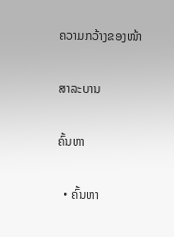ຄວາມກວ້າງຂອງໜ້າ

ສາລະບານ

ຄົ້ນຫາ

  • ຄົ້ນຫາ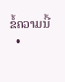ຂໍ້ຄວາມນີ້
  •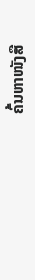ຄົ້ນຫາໜັງສື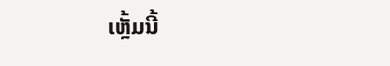ເຫຼັ້ມນີ້